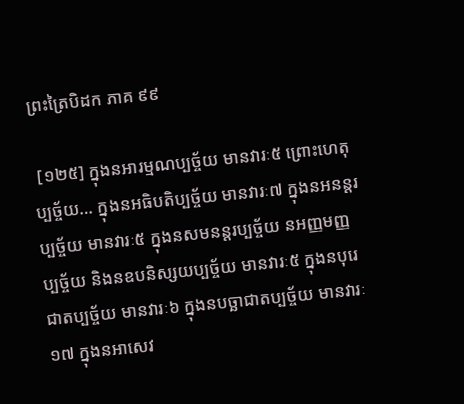ព្រះត្រៃបិដក ភាគ ៩៩

 [១២៥] ក្នុងនអារម្មណប្បច្ច័យ មានវារៈ៥ ព្រោះហេតុប្បច្ច័យ… ក្នុងនអធិបតិប្បច្ច័យ មានវារៈ៧ ក្នុងនអនន្ដរប្បច្ច័យ មានវារៈ៥ ក្នុងនសមនន្តរប្បច្ច័យ នអញ្ញមញ្ញប្បច្ច័យ និងនឧបនិស្សយប្បច្ច័យ មានវារៈ៥ ក្នុងនបុរេជាតប្បច្ច័យ មានវារៈ៦ ក្នុងនបច្ឆាជាតប្បច្ច័យ មានវារៈ១៧ ក្នុងនអាសេវ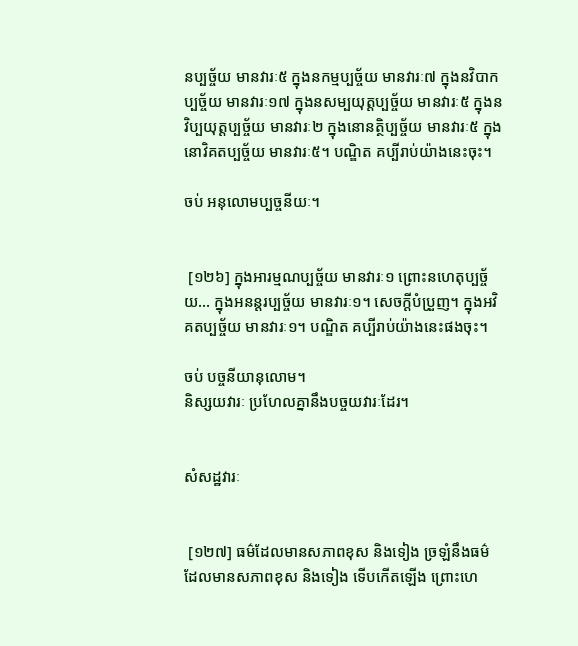នប្បច្ច័យ មានវារៈ៥ ក្នុងនកម្មប្បច្ច័យ មានវារៈ៧ ក្នុងនវិបាកប្បច្ច័យ មានវារៈ១៧ ក្នុងនសម្បយុត្តប្បច្ច័យ មានវារៈ៥ ក្នុងនវិប្បយុត្តប្បច្ច័យ មានវារៈ២ ក្នុងនោនត្ថិប្បច្ច័យ មានវារៈ៥ ក្នុងនោវិគតប្បច្ច័យ មានវារៈ៥។ បណ្ឌិត គប្បីរាប់យ៉ាងនេះចុះ។

ចប់ អនុលោមប្បច្ចនីយៈ។


 [១២៦] ក្នុងអារម្មណប្បច្ច័យ មានវារៈ១ ព្រោះនហេតុប្បច្ច័យ… ក្នុងអនន្ដរប្បច្ច័យ មានវារៈ១។ សេចក្ដីបំប្រួញ។ ក្នុងអវិគតប្បច្ច័យ មានវារៈ១។ បណ្ឌិត គប្បីរាប់យ៉ាងនេះផងចុះ។

ចប់ បច្ចនីយានុលោម។
និស្សយវារៈ ប្រហែលគ្នានឹងបច្ចយវារៈដែរ។


សំសដ្ឋវារៈ


 [១២៧] ធម៌ដែលមានសភាពខុស និងទៀង ច្រឡំនឹងធម៌ ដែលមានសភាពខុស និងទៀង ទើបកើតឡើង ព្រោះហេ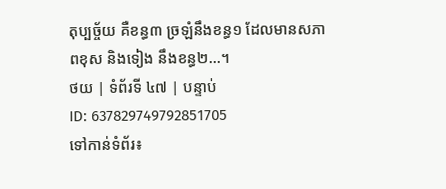តុប្បច្ច័យ គឺខន្ធ៣ ច្រឡំនឹងខន្ធ១ ដែលមានសភាពខុស និងទៀង នឹងខន្ធ២…។
ថយ | ទំព័រទី ៤៧ | បន្ទាប់
ID: 637829749792851705
ទៅកាន់ទំព័រ៖